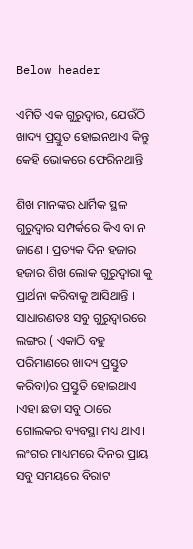Below header

ଏମିତି ଏକ ଗୁରୁଦ୍ୱାର, ଯେଉଁଠି ଖାଦ୍ୟ ପ୍ରସ୍ତୁତ ହୋଇନଥାଏ କିନ୍ତୁ କେହି ଭୋକରେ ଫେରିନଥାନ୍ତି

ଶିଖ ମାନଙ୍କର ଧାର୍ମିକ ସ୍ଥଳ ଗୁରୁଦ୍ୱାର ସମ୍ପର୍କରେ କିଏ ବା ନ ଜାଣେ । ପ୍ରତ୍ୟକ ଦିନ ହଜାର ହଜାର ଶିଖ ଲୋକ ଗୁରୁଦ୍ୱାରା କୁ ପ୍ରାର୍ଥନା କରିବାକୁ ଆସିଥାନ୍ତି । ସାଧାରଣତଃ ସବୁ ଗୁରୁଦ୍ୱାରରେ ଲଙ୍ଗର ( ଏକାଠି ବହୁ ପରିମାଣରେ ଖାଦ୍ୟ ପ୍ରସ୍ତୁତ କରିବା)ର ପ୍ରସ୍ତୁତି ହୋଇଥାଏ ।ଏହା ଛଡା ସବୁ ଠାରେ ଗୋଲକର ବ୍ୟବସ୍ଥା ମଧ୍ୟ ଥାଏ। ଲଂଗର ମାଧ୍ୟମରେ ଦିନର ପ୍ରାୟ ସବୁ ସମୟରେ ବିରାଟ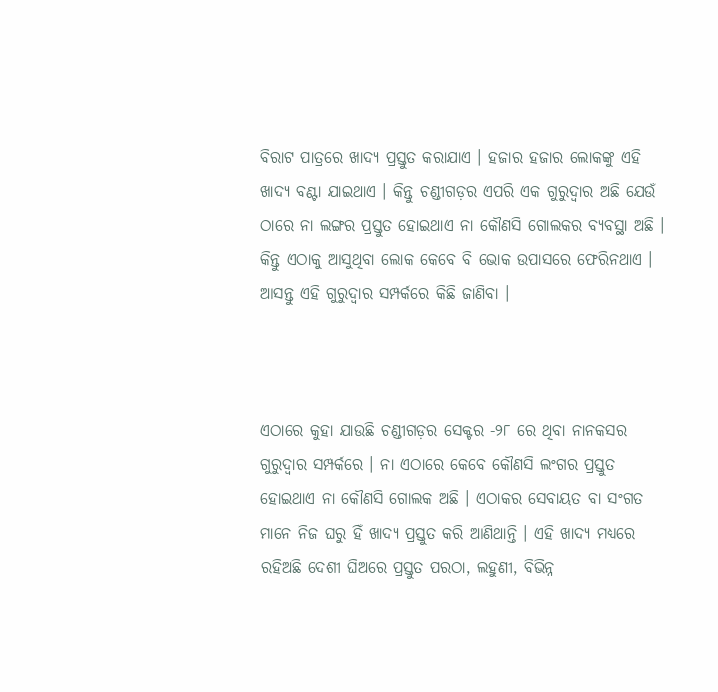ବିରାଟ ପାତ୍ରରେ ଖାଦ୍ୟ ପ୍ରସ୍ତୁତ କରାଯାଏ । ହଜାର ହଜାର ଲୋକଙ୍କୁ ଏହି ଖାଦ୍ୟ ବଣ୍ଟା ଯାଇଥାଏ । କିନ୍ତୁ ଚଣ୍ଡୀଗଡ଼ର ଏପରି ଏକ ଗୁରୁଦ୍ୱାର ଅଛି ଯେଉଁ ଠାରେ ନା ଲଙ୍ଗର ପ୍ରସ୍ତୁତ ହୋଇଥାଏ ନା କୌଣସି ଗୋଲକର ବ୍ୟବସ୍ଥା ଅଛି । କିନ୍ତୁ ଏଠାକୁ ଆସୁଥିବା ଲୋକ କେବେ ବି ଭୋକ ଉପାସରେ ଫେରିନଥାଏ । ଆସନ୍ତୁ ଏହି ଗୁରୁଦ୍ୱାର ସମ୍ପର୍କରେ କିଛି ଜାଣିବା ।



ଏଠାରେ କୁହା ଯାଉଛି ଚଣ୍ଡୀଗଡ଼ର ସେକ୍ଟର -୨୮ ରେ ଥିବା ନାନକସର ଗୁରୁଦ୍ୱାର ସମ୍ପର୍କରେ । ନା ଏଠାରେ କେବେ କୌଣସି ଲଂଗର ପ୍ରସ୍ତୁତ ହୋଇଥାଏ ନା କୌଣସି ଗୋଲକ ଅଛି । ଏଠାକର ସେବାୟତ ବା ସଂଗତ ମାନେ ନିଜ ଘରୁ ହିଁ ଖାଦ୍ୟ ପ୍ରସ୍ତୁତ କରି ଆଣିଥାନ୍ତି । ଏହି ଖାଦ୍ୟ ମଧ୍ୟରେ ରହିଅଛି ଦେଶୀ ଘିଅରେ ପ୍ରସ୍ତୁତ ପରଠା, ଲହୁଣୀ, ବିଭିନ୍ନ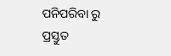ପନିପରିବା ରୁ ପ୍ରସ୍ତୁତ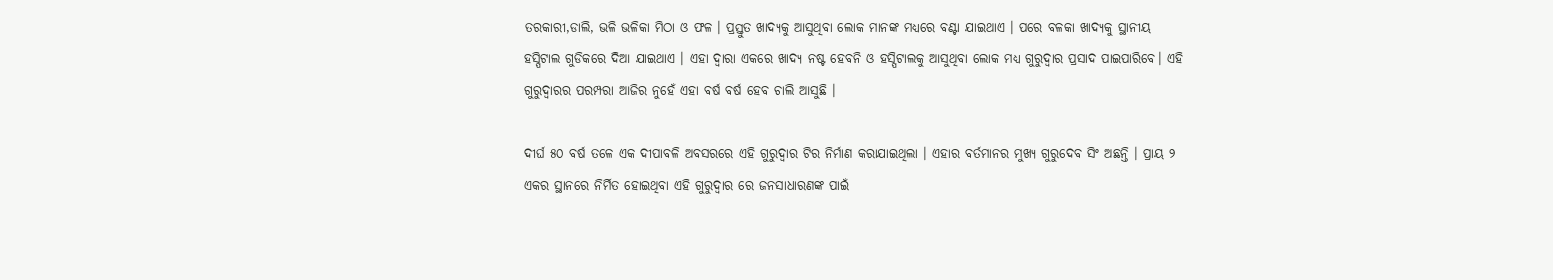ତରକାରୀ,ଡାଲି, ଭଳି ଭଳିକା ମିଠା ଓ ଫଳ । ପ୍ରସ୍ତୁତ ଖାଦ୍ୟକୁ ଆସୁଥିବା ଲୋକ ମାନଙ୍କ ମଧ୍ୟରେ ବଣ୍ଟା ଯାଇଥାଏ । ପରେ ବଳକା ଖାଦ୍ୟକୁ ସ୍ଥାନୀୟ ହସ୍ପିଟାଲ ଗୁଡିକରେ ଦିଆ ଯାଇଥାଏ । ଏହା ଦ୍ୱାରା ଏକରେ ଖାଦ୍ୟ ନଷ୍ଟ ହେବନି ଓ ହସ୍ପିଟାଲକୁ ଆସୁଥିବା ଲୋକ ମଧ୍ୟ ଗୁରୁଦ୍ୱାର ପ୍ରସାଦ ପାଇପାରିବେ। ଏହି ଗୁରୁଦ୍ୱାରର ପରମ୍ପରା ଆଜିର ନୁହେଁ ଏହା ବର୍ଷ ବର୍ଷ ହେବ ଚାଲି ଆସୁଛି ।

ଦୀର୍ଘ ୫୦ ବର୍ଷ ତଳେ ଏକ ଦୀପାବଳି ଅବସରରେ ଏହି ଗୁରୁଦ୍ୱାର ଟିର ନିର୍ମାଣ କରାଯାଇଥିଲା । ଏହାର ବର୍ତମାନର ମୁଖ୍ୟ ଗୁରୁଦେବ ସିଂ ଅଛନ୍ତି । ପ୍ରାୟ ୨ ଏକର ସ୍ଥାନରେ ନିର୍ମିତ ହୋଇଥିବା ଏହି ଗୁରୁଦ୍ୱାର ରେ ଜନସାଧାରଣଙ୍କ ପାଇଁ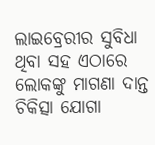ଲାଇବ୍ରେରୀର ସୁବିଧା ଥିବା ସହ ଏଠାରେ ଲୋକଙ୍କୁ ମାଗଣା ଦାନ୍ତ ଚିକିତ୍ସା ଯୋଗା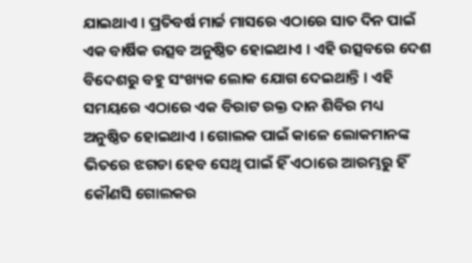ଯାଇଥାଏ । ପ୍ରତିବର୍ଷ ମାର୍ଚ୍ଚ ମାସରେ ଏଠାରେ ସାତ ଦିନ ପାଇଁ ଏକ ବାର୍ଷିକ ଉତ୍ସବ ଅନୁଷ୍ଠିତ ହୋଇଥାଏ । ଏହି ଉତ୍ସବରେ ଦେଶ ବିଦେଶରୁ ବହୁ ସଂଖ୍ୟକ ଲୋକ ଯୋଗ ଦେଇଥାନ୍ତି । ଏହି ସମୟରେ ଏଠାରେ ଏକ ବିରାଟ ରକ୍ତ ଦାନ ଶିବିର ମଧ୍ୟ ଅନୁଷ୍ଠିତ ହୋଇଥାଏ । ଗୋଲକ ପାଇଁ କାଳେ ଲୋକମାନଙ୍କ ଭିତରେ ଝଗଡା ହେବ ସେଥି ପାଇଁ ହିଁ ଏଠାରେ ଆରମ୍ଭରୁ ହିଁ କୌଣସି ଗୋଲକର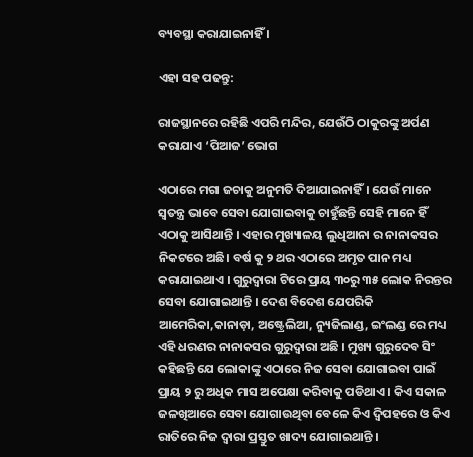ବ୍ୟବସ୍ଥା କରାଯାଇନାହିଁ ।

ଏହା ସହ ପଢନ୍ତୁ:

ରାଜସ୍ଥାନରେ ରହିଛି ଏପରି ମନ୍ଦିର, ଯେଉଁଠି ଠାକୁରଙ୍କୁ ଅର୍ପଣ କରାଯାଏ ‘ପିଆଜ’ ଭୋଗ

ଏଠାରେ ମଗା ଜଚାକୁ ଅନୁମତି ଦିଆଯାଇନାହିଁ। ଯେଉଁ ମାନେ ସ୍ୱତନ୍ତ୍ର ଭାବେ ସେବା ଯୋଗାଇବାକୁ ଚାହୁଁଛନ୍ତି ସେହି ମାନେ ହିଁ ଏଠାକୁ ଆସିଥାନ୍ତି । ଏହାର ମୁଖ୍ୟାଳୟ ଲୁଧିଆନା ର ନାନାକସର ନିକଟରେ ଅଛି। ବର୍ଷ କୁ ୨ ଥର ଏଠାରେ ଅମୃତ ପାନ ମଧ୍ୟ କରାଯାଇଥାଏ । ଗୁରୁଦ୍ୱାରା ଟିରେ ପ୍ରାୟ ୩୦ରୁ ୩୫ ଲୋକ ନିରନ୍ତର ସେବା ଯୋଗାଇଥାନ୍ତି । ଦେଶ ବିଦେଶ ଯେପରିକି ଆମେରିକା,କାନାଡ଼ା, ଅଷ୍ଟ୍ରେଲିଆ, ନ୍ୟୁଜିଲାଣ୍ଡ, ଇଂଲଣ୍ଡ ରେ ମଧ୍ୟ ଏହି ଧରଣର ନାନାକସର ଗୁରୁଦ୍ୱାରା ଅଛି । ମୁଖ୍ୟ ଗୁରୁଦେବ ସିଂ କହିଛନ୍ତି ଯେ ଲୋକାଙ୍କୁ ଏଠାରେ ନିଜ ସେବା ଯୋଗାଇବା ପାଇଁ ପ୍ରାୟ ୨ ରୁ ଅଧିକ ମାସ ଅପେକ୍ଷା କରିବାକୁ ପଡିଥାଏ । କିଏ ସକାଳ ଜଳଖିଆରେ ସେବା ଯୋଗାଉଥିବା ବେଳେ କିଏ ଦ୍ବିପହରେ ଓ କିଏ ରାତିରେ ନିଜ ଦ୍ୱାରା ପ୍ରସ୍ତୁତ ଖାଦ୍ୟ ଯୋଗାଇଥାନ୍ତି ।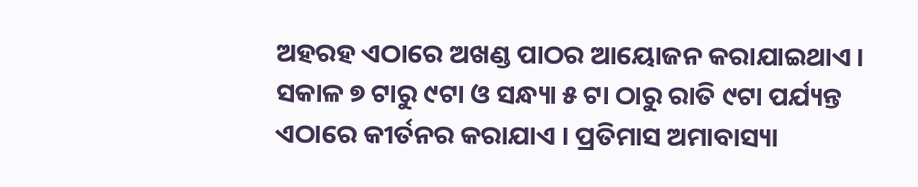ଅହରହ ଏଠାରେ ଅଖଣ୍ଡ ପାଠର ଆୟୋଜନ କରାଯାଇଥାଏ । ସକାଳ ୭ ଟାରୁ ୯ଟା ଓ ସନ୍ଧ୍ୟା ୫ ଟା ଠାରୁ ରାତି ୯ଟା ପର୍ଯ୍ୟନ୍ତ ଏଠାରେ କୀର୍ତନର କରାଯାଏ । ପ୍ରତିମାସ ଅମାବାସ୍ୟା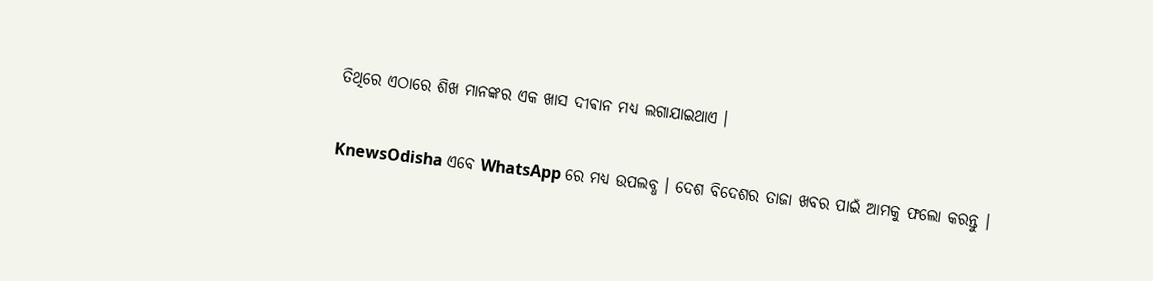ତିଥିରେ ଏଠାରେ ଶିଖ ମାନଙ୍କର ଏକ ଖାସ ଦୀଵାନ ମଧ୍ୟ ଲଗାଯାଇଥାଏ ।


KnewsOdisha ଏବେ WhatsApp ରେ ମଧ୍ୟ ଉପଲବ୍ଧ । ଦେଶ ବିଦେଶର ତାଜା ଖବର ପାଇଁ ଆମକୁ ଫଲୋ କରନ୍ତୁ ।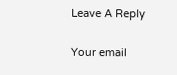Leave A Reply

Your email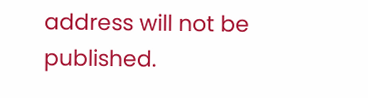address will not be published.